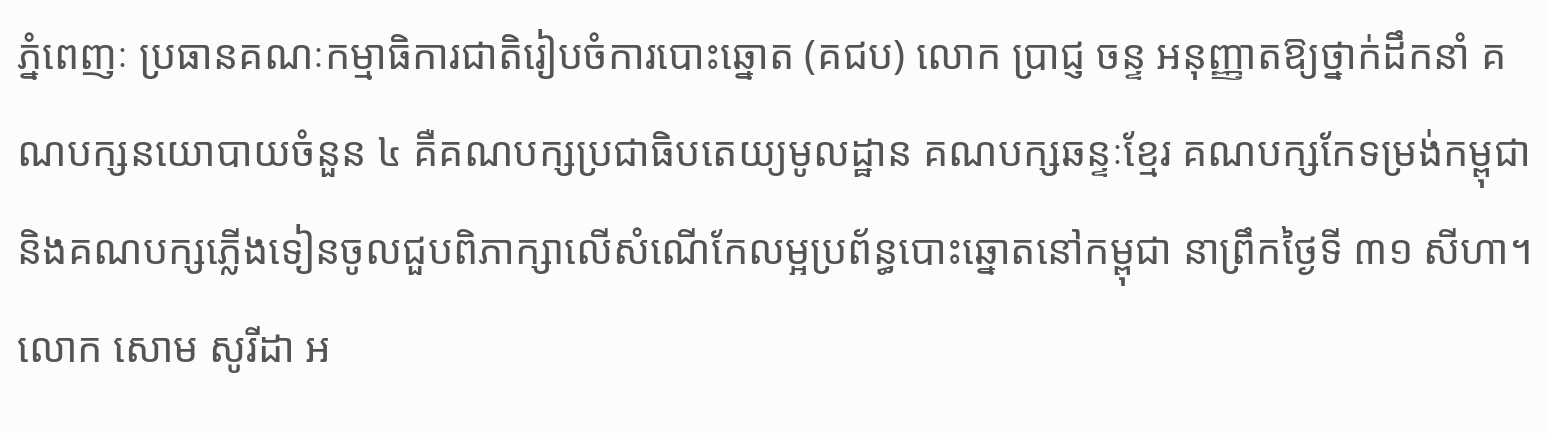ភ្នំពេញៈ ប្រធានគណៈកម្មាធិការជាតិរៀបចំការបោះឆ្នោត (គជប) លោក ប្រាជ្ញ ចន្ទ អនុញ្ញាតឱ្យថ្នាក់ដឹកនាំ គណបក្សនយោបាយចំនួន ៤ គឺគណបក្សប្រជាធិបតេយ្យមូលដ្ឋាន គណបក្សឆន្ទៈខ្មែរ គណបក្សកែទម្រង់កម្ពុជា និងគណបក្សភ្លើងទៀនចូលជួបពិភាក្សាលើសំណើកែលម្អប្រព័ន្ធបោះឆ្នោតនៅកម្ពុជា នាព្រឹកថ្ងៃទី ៣១ សីហា។
លោក សោម សូរីដា អ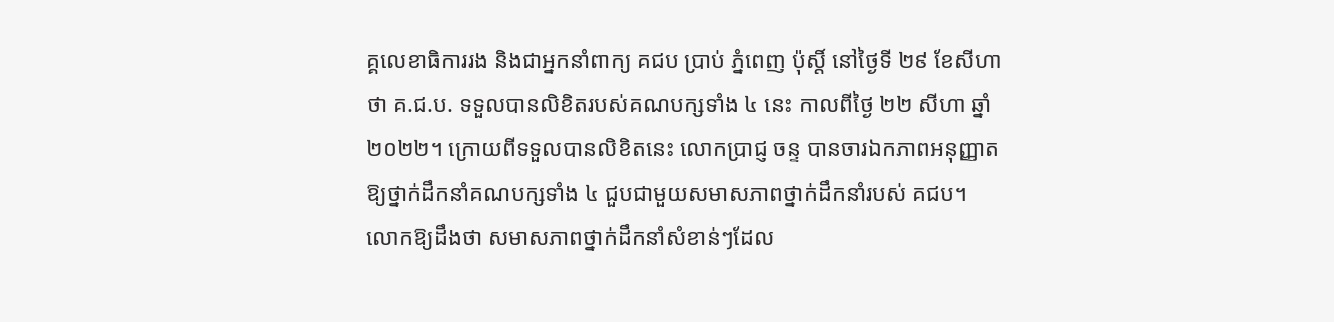គ្គលេខាធិការរង និងជាអ្នកនាំពាក្យ គជប ប្រាប់ ភ្នំពេញ ប៉ុស្តិ៍ នៅថ្ងៃទី ២៩ ខែសីហា ថា គ.ជ.ប. ទទួលបានលិខិតរបស់គណបក្សទាំង ៤ នេះ កាលពីថ្ងៃ ២២ សីហា ឆ្នាំ ២០២២។ ក្រោយពីទទួលបានលិខិតនេះ លោកប្រាជ្ញ ចន្ទ បានចារឯកភាពអនុញ្ញាតឱ្យថ្នាក់ដឹកនាំគណបក្សទាំង ៤ ជួបជាមួយសមាសភាពថ្នាក់ដឹកនាំរបស់ គជប។
លោកឱ្យដឹងថា សមាសភាពថ្នាក់ដឹកនាំសំខាន់ៗដែល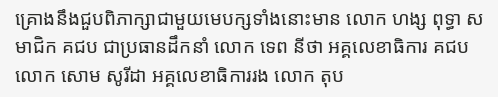គ្រោងនឹងជួបពិភាក្សាជាមួយមេបក្សទាំងនោះមាន លោក ហង្ស ពុទ្ធា សមាជិក គជប ជាប្រធានដឹកនាំ លោក ទេព នីថា អគ្គលេខាធិការ គជប លោក សោម សូរីដា អគ្គលេខាធិការរង លោក តុប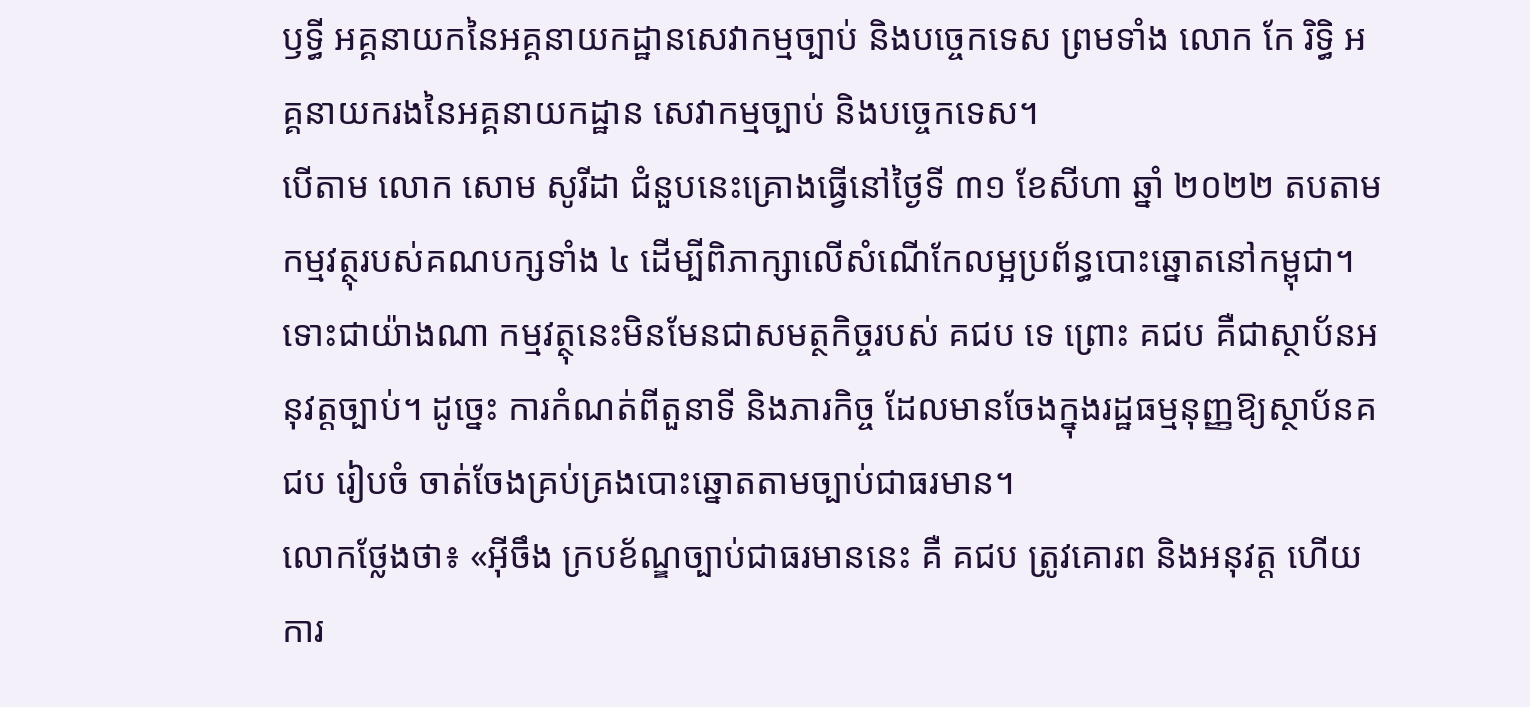ឫទ្ធី អគ្គនាយកនៃអគ្គនាយកដ្ឋានសេវាកម្មច្បាប់ និងបច្ចេកទេស ព្រមទាំង លោក កែ រិទ្ធិ អគ្គនាយករងនៃអគ្គនាយកដ្ឋាន សេវាកម្មច្បាប់ និងបច្ចេកទេស។
បើតាម លោក សោម សូរីដា ជំនួបនេះគ្រោងធ្វើនៅថ្ងៃទី ៣១ ខែសីហា ឆ្នាំ ២០២២ តបតាមកម្មវត្ថុរបស់គណបក្សទាំង ៤ ដើម្បីពិភាក្សាលើសំណើកែលម្អប្រព័ន្ធបោះឆ្នោតនៅកម្ពុជា។ ទោះជាយ៉ាងណា កម្មវត្ថុនេះមិនមែនជាសមត្ថកិច្ចរបស់ គជប ទេ ព្រោះ គជប គឺជាស្ថាប័នអនុវត្តច្បាប់។ ដូច្នេះ ការកំណត់ពីតួនាទី និងភារកិច្ច ដែលមានចែងក្នុងរដ្ឋធម្មនុញ្ញឱ្យស្ថាប័នគជប រៀបចំ ចាត់ចែងគ្រប់គ្រងបោះឆ្នោតតាមច្បាប់ជាធរមាន។
លោកថ្លែងថា៖ «អ៊ីចឹង ក្របខ័ណ្ឌច្បាប់ជាធរមាននេះ គឺ គជប ត្រូវគោរព និងអនុវត្ត ហើយការ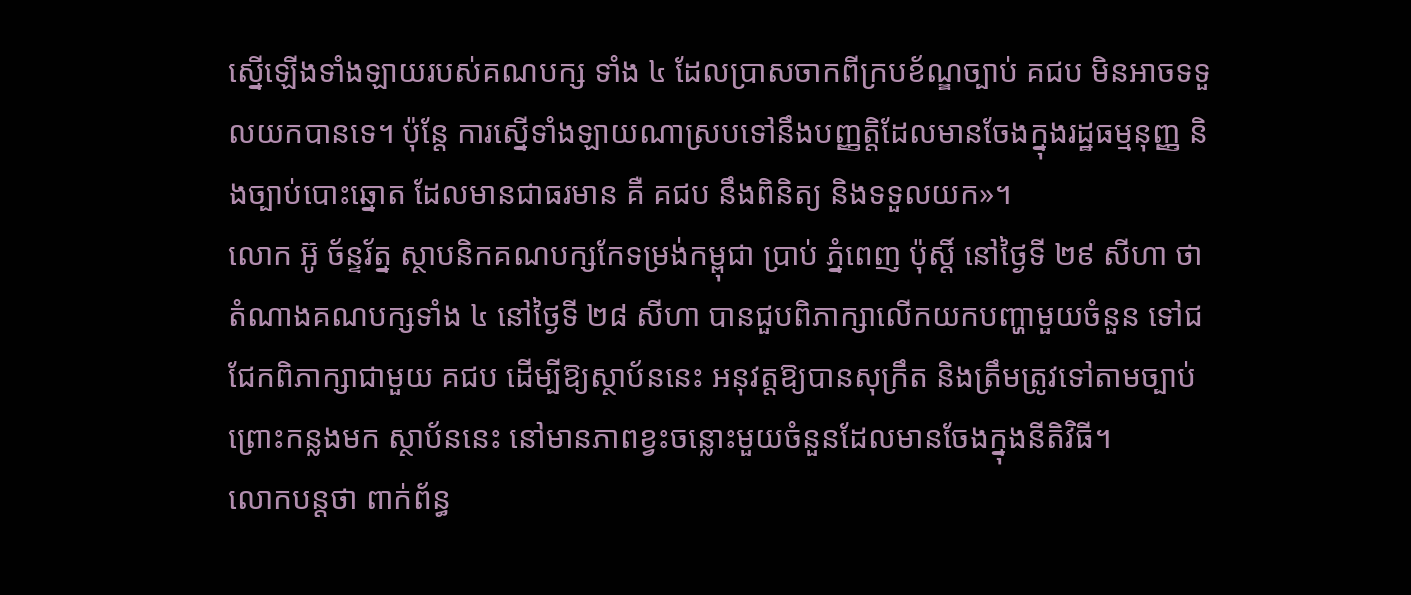ស្នើឡើងទាំងឡាយរបស់គណបក្ស ទាំង ៤ ដែលប្រាសចាកពីក្របខ័ណ្ឌច្បាប់ គជប មិនអាចទទួលយកបានទេ។ ប៉ុន្តែ ការស្នើទាំងឡាយណាស្របទៅនឹងបញ្ញត្តិដែលមានចែងក្នុងរដ្ឋធម្មនុញ្ញ និងច្បាប់បោះឆ្នោត ដែលមានជាធរមាន គឺ គជប នឹងពិនិត្យ និងទទួលយក»។
លោក អ៊ូ ច័ន្ទរ័ត្ន ស្ថាបនិកគណបក្សកែទម្រង់កម្ពុជា ប្រាប់ ភ្នំពេញ ប៉ុស្តិ៍ នៅថ្ងៃទី ២៩ សីហា ថា តំណាងគណបក្សទាំង ៤ នៅថ្ងៃទី ២៨ សីហា បានជួបពិភាក្សាលើកយកបញ្ហាមួយចំនួន ទៅជជែកពិភាក្សាជាមួយ គជប ដើម្បីឱ្យស្ថាប័ននេះ អនុវត្តឱ្យបានសុក្រឹត និងត្រឹមត្រូវទៅតាមច្បាប់ ព្រោះកន្លងមក ស្ថាប័ននេះ នៅមានភាពខ្វះចន្លោះមួយចំនួនដែលមានចែងក្នុងនីតិវិធី។
លោកបន្តថា ពាក់ព័ន្ធ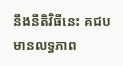នឹងនីតិវិធីនេះ គជប មានលទ្ធភាព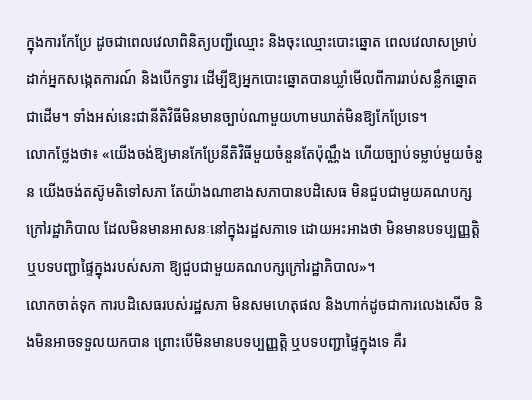ក្នុងការកែប្រែ ដូចជាពេលវេលាពិនិត្យបញ្ជីឈ្មោះ និងចុះឈ្មោះបោះឆ្នោត ពេលវេលាសម្រាប់ដាក់អ្នកសង្កេតការណ៍ និងបើកទ្វារ ដើម្បីឱ្យអ្នកបោះឆ្នោតបានឃ្លាំមើលពីការរាប់សន្លឹកឆ្នោត ជាដើម។ ទាំងអស់នេះជានីតិវិធីមិនមានច្បាប់ណាមួយហាមឃាត់មិនឱ្យកែប្រែទេ។
លោកថ្លែងថា៖ «យើងចង់ឱ្យមានកែប្រែនីតិវិធីមួយចំនួនតែប៉ុណ្ណឹង ហើយច្បាប់ទម្លាប់មួយចំនួន យើងចង់តស៊ូមតិទៅសភា តែយ៉ាងណាខាងសភាបានបដិសេធ មិនជួបជាមួយគណបក្សក្រៅរដ្ឋាភិបាល ដែលមិនមានអាសនៈនៅក្នុងរដ្ឋសភាទេ ដោយអះអាងថា មិនមានបទប្បញ្ញត្តិ ឬបទបញ្ជាផ្ទៃក្នុងរបស់សភា ឱ្យជួបជាមួយគណបក្សក្រៅរដ្ឋាភិបាល»។
លោកចាត់ទុក ការបដិសេធរបស់រដ្ឋសភា មិនសមហេតុផល និងហាក់ដូចជាការលេងសើច និងមិនអាចទទួលយកបាន ព្រោះបើមិនមានបទប្បញ្ញត្តិ ឬបទបញ្ជាផ្ទៃក្នុងទេ គឺរ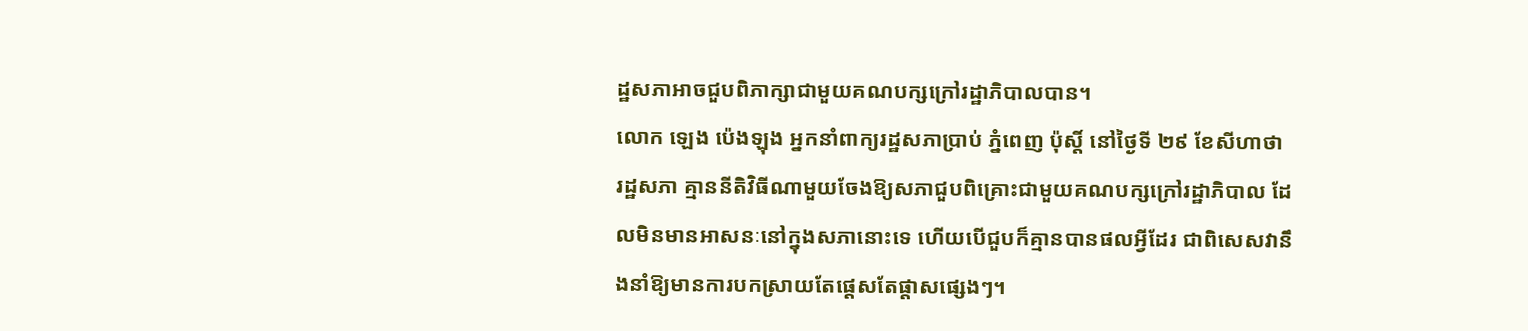ដ្ឋសភាអាចជួបពិភាក្សាជាមួយគណបក្សក្រៅរដ្ឋាភិបាលបាន។
លោក ឡេង ប៉េងឡុង អ្នកនាំពាក្យរដ្ឋសភាប្រាប់ ភ្នំពេញ ប៉ុស្តិ៍ នៅថ្ងៃទី ២៩ ខែសីហាថា រដ្ឋសភា គ្មាននីតិវិធីណាមួយចែងឱ្យសភាជួបពិគ្រោះជាមួយគណបក្សក្រៅរដ្ឋាភិបាល ដែលមិនមានអាសនៈនៅក្នុងសភានោះទេ ហើយបើជួបក៏គ្មានបានផលអ្វីដែរ ជាពិសេសវានឹងនាំឱ្យមានការបកស្រាយតែផ្តេសតែផ្តាសផ្សេងៗ។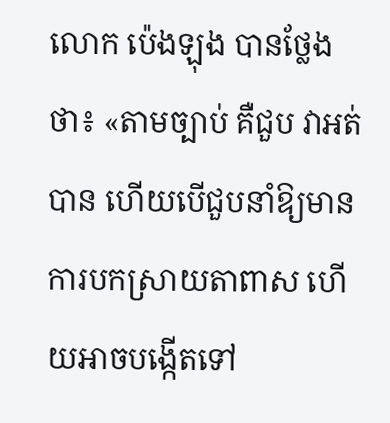លោក ប៉េងឡុង បានថ្លែងថា៖ «តាមច្បាប់ គឺជួប វាអត់បាន ហើយបើជួបនាំឱ្យមានការបកស្រាយតាពាស ហើយអាចបង្កើតទៅ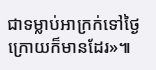ជាទម្លាប់អាក្រក់ទៅថ្ងៃក្រោយក៏មានដែរ»៕